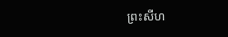ព្រះសីហ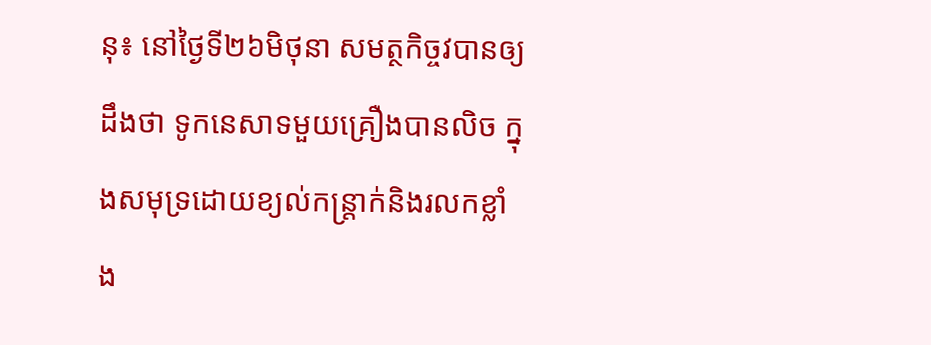នុ៖ នៅថ្ងៃទី២៦មិថុនា សមត្ថកិច្ចវបានឲ្យដឹងថា ទូកនេសាទមួយគ្រឿងបានលិច ក្នុងសមុទ្រដោយខ្យល់កន្ត្រាក់និងរលកខ្លាំង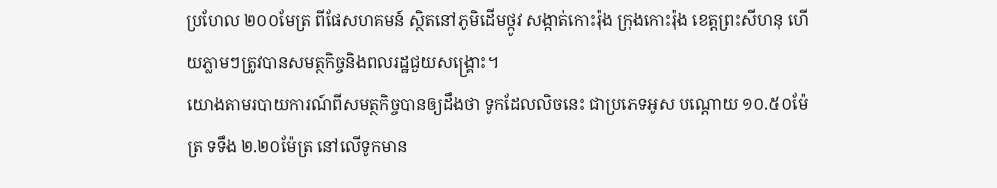ប្រហែល ២០០មែត្រ ពីផែសហគមន៍ ស្ថិតនៅភូមិដើមថ្កូវ សង្កាត់កោះរ៉ុង ក្រុងកោះរ៉ុង ខេត្តព្រះសីហនុ ហើយភ្លាមៗត្រូវបានសមត្ថកិច្ចនិងពលរដ្ឋជួយសង្គ្រោះ។
យោងតាមរបាយការណ៍ពីសមត្ថកិច្ចបានឲ្យដឹងថា ទូកដែលលិចនេះ ជាប្រភេទអូស បណ្ដោយ ១០.៥០ម៉ែត្រ ទទឹង ២.២០ម៉ែត្រ នៅលើទូកមាន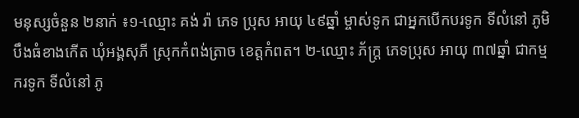មនុស្សចំនួន ២នាក់ ៖១-ឈ្មោះ គង់ រ៉ា ភេទ ប្រុស អាយុ ៤៩ឆ្នាំ ម្ចាស់ទូក ជាអ្នកបើកបរទូក ទីលំនៅ ភូមិបឹងធំខាងកើត ឃុំអង្គសុភី ស្រុកកំពង់ត្រាច ខេត្តកំពត។ ២-ឈ្មោះ ភ័ក្ដ្រ ភេទប្រុស អាយុ ៣៧ឆ្នាំ ជាកម្មករទូក ទីលំនៅ ភូ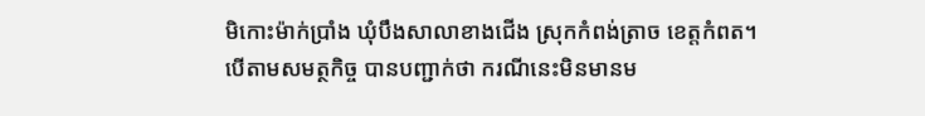មិកោះម៉ាក់ប្រាំង ឃុំបឹងសាលាខាងជើង ស្រុកកំពង់ត្រាច ខេត្តកំពត។
បើតាមសមត្ថកិច្ច បានបញ្ជាក់ថា ករណីនេះមិនមានម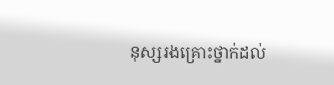នុស្សរងគ្រោះថ្នាក់ដល់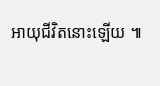អាយុជីវិតនោះឡើយ ៕